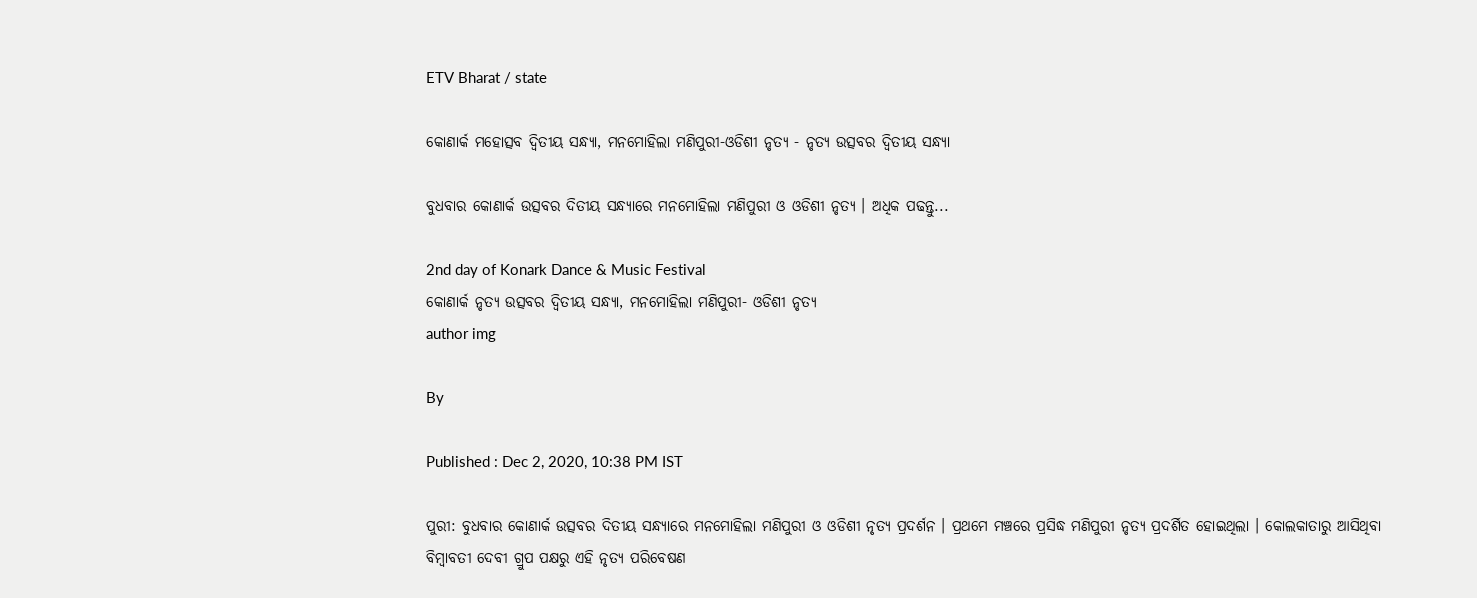ETV Bharat / state

କୋଣାର୍କ ମହୋତ୍ସବ ଦ୍ବିତୀୟ ସନ୍ଧ୍ୟା, ମନମୋହିଲା ମଣିପୁରୀ-ଓଡିଶୀ ନୃତ୍ୟ - ନୃତ୍ୟ ଉତ୍ସବର ଦ୍ବିତୀୟ ସନ୍ଧ୍ୟା

ବୁଧବାର କୋଣାର୍କ ଉତ୍ସବର ଦିତୀୟ ସନ୍ଧ୍ୟାରେ ମନମୋହିଲା ମଣିପୁରୀ ଓ ଓଡିଶୀ ନୃତ୍ୟ । ଅଧିକ ପଢନ୍ତୁ...

2nd day of Konark Dance & Music Festival
କୋଣାର୍କ ନୃତ୍ୟ ଉତ୍ସବର ଦ୍ବିତୀୟ ସନ୍ଧ୍ୟା, ମନମୋହିଲା ମଣିପୁରୀ- ଓଡିଶୀ ନୃତ୍ୟ
author img

By

Published : Dec 2, 2020, 10:38 PM IST

ପୁରୀ: ବୁଧବାର କୋଣାର୍କ ଉତ୍ସବର ଦିତୀୟ ସନ୍ଧ୍ୟାରେ ମନମୋହିଲା ମଣିପୁରୀ ଓ ଓଡିଶୀ ନୃତ୍ୟ ପ୍ରଦର୍ଶନ । ପ୍ରଥମେ ମଞ୍ଚରେ ପ୍ରସିଦ୍ଧ ମଣିପୁରୀ ନୃତ୍ୟ ପ୍ରଦର୍ଶିତ ହୋଇଥିଲା । କୋଲକାତାରୁ ଆସିଥିବା ବିମ୍ବାବତୀ ଦେବୀ ଗ୍ରୁପ ପକ୍ଷରୁ ଏହି ନୃତ୍ୟ ପରିବେଷଣ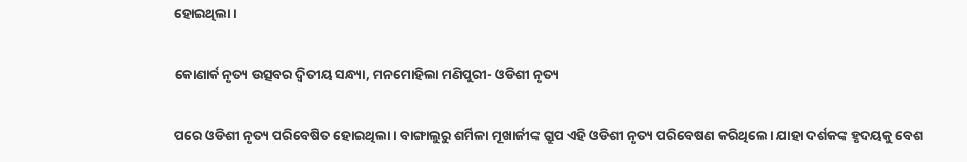ହୋଇଥିଲା ।

କୋଣାର୍କ ନୃତ୍ୟ ଉତ୍ସବର ଦ୍ବିତୀୟ ସନ୍ଧ୍ୟା, ମନମୋହିଲା ମଣିପୁରୀ- ଓଡିଶୀ ନୃତ୍ୟ

ପରେ ଓଡିଶୀ ନୃତ୍ୟ ପରିବେଷିତ ହୋଇଥିଲା । ବାଙ୍ଗାଲୁରୁ ଶର୍ମିଳା ମୂଖାର୍ଜୀଙ୍କ ଗ୍ରୁପ ଏହି ଓଡିଶୀ ନୃତ୍ୟ ପରିବେଷଣ କରିଥିଲେ। ଯାହା ଦର୍ଶକଙ୍କ ହୃଦୟକୁ ବେଶ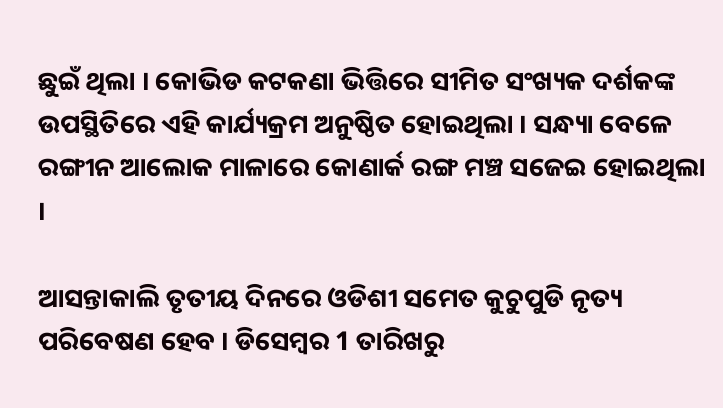ଛୁଇଁ ଥିଲା । କୋଭିଡ କଟକଣା ଭିତ୍ତିରେ ସୀମିତ ସଂଖ୍ୟକ ଦର୍ଶକଙ୍କ ଉପସ୍ଥିତିରେ ଏହି କାର୍ଯ୍ୟକ୍ରମ ଅନୁଷ୍ଠିତ ହୋଇଥିଲା । ସନ୍ଧ୍ୟା ବେଳେ ରଙ୍ଗୀନ ଆଲୋକ ମାଳାରେ କୋଣାର୍କ ରଙ୍ଗ ମଞ୍ଚ ସଜେଇ ହୋଇଥିଲା ।

ଆସନ୍ତାକାଲି ତୃତୀୟ ଦିନରେ ଓଡିଶୀ ସମେତ କୁଚୁପୁଡି ନୃତ୍ୟ ପରିବେଷଣ ହେବ । ଡିସେମ୍ବର 1 ତାରିଖରୁ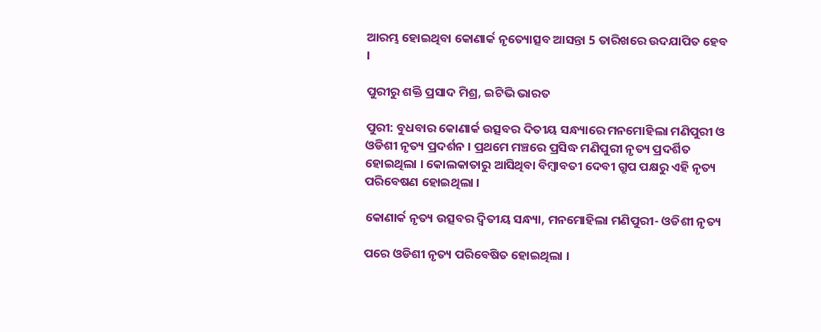ଆରମ୍ଭ ହୋଇଥିବା କୋଣାର୍କ ନୃତ୍ୟୋତ୍ସବ ଆସନ୍ତା 5 ତାରିଖରେ ଉଦଯାପିତ ହେବ ।

ପୁରୀରୁ ଶକ୍ତି ପ୍ରସାଦ ମିଶ୍ର, ଇଟିଭି ଭାରତ

ପୁରୀ: ବୁଧବାର କୋଣାର୍କ ଉତ୍ସବର ଦିତୀୟ ସନ୍ଧ୍ୟାରେ ମନମୋହିଲା ମଣିପୁରୀ ଓ ଓଡିଶୀ ନୃତ୍ୟ ପ୍ରଦର୍ଶନ । ପ୍ରଥମେ ମଞ୍ଚରେ ପ୍ରସିଦ୍ଧ ମଣିପୁରୀ ନୃତ୍ୟ ପ୍ରଦର୍ଶିତ ହୋଇଥିଲା । କୋଲକାତାରୁ ଆସିଥିବା ବିମ୍ବାବତୀ ଦେବୀ ଗ୍ରୁପ ପକ୍ଷରୁ ଏହି ନୃତ୍ୟ ପରିବେଷଣ ହୋଇଥିଲା ।

କୋଣାର୍କ ନୃତ୍ୟ ଉତ୍ସବର ଦ୍ବିତୀୟ ସନ୍ଧ୍ୟା, ମନମୋହିଲା ମଣିପୁରୀ- ଓଡିଶୀ ନୃତ୍ୟ

ପରେ ଓଡିଶୀ ନୃତ୍ୟ ପରିବେଷିତ ହୋଇଥିଲା ।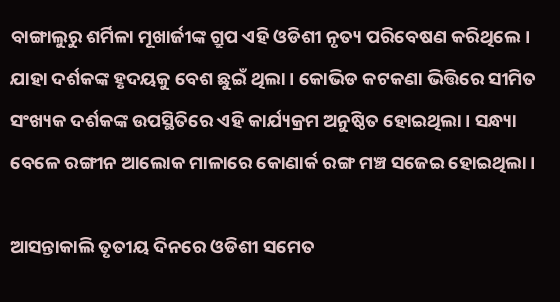ବାଙ୍ଗାଲୁରୁ ଶର୍ମିଳା ମୂଖାର୍ଜୀଙ୍କ ଗ୍ରୁପ ଏହି ଓଡିଶୀ ନୃତ୍ୟ ପରିବେଷଣ କରିଥିଲେ। ଯାହା ଦର୍ଶକଙ୍କ ହୃଦୟକୁ ବେଶ ଛୁଇଁ ଥିଲା । କୋଭିଡ କଟକଣା ଭିତ୍ତିରେ ସୀମିତ ସଂଖ୍ୟକ ଦର୍ଶକଙ୍କ ଉପସ୍ଥିତିରେ ଏହି କାର୍ଯ୍ୟକ୍ରମ ଅନୁଷ୍ଠିତ ହୋଇଥିଲା । ସନ୍ଧ୍ୟା ବେଳେ ରଙ୍ଗୀନ ଆଲୋକ ମାଳାରେ କୋଣାର୍କ ରଙ୍ଗ ମଞ୍ଚ ସଜେଇ ହୋଇଥିଲା ।

ଆସନ୍ତାକାଲି ତୃତୀୟ ଦିନରେ ଓଡିଶୀ ସମେତ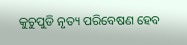କୁଚୁପୁଡି ନୃତ୍ୟ ପରିବେଷଣ ହେବ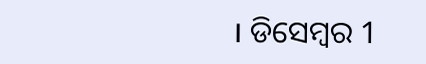। ଡିସେମ୍ବର 1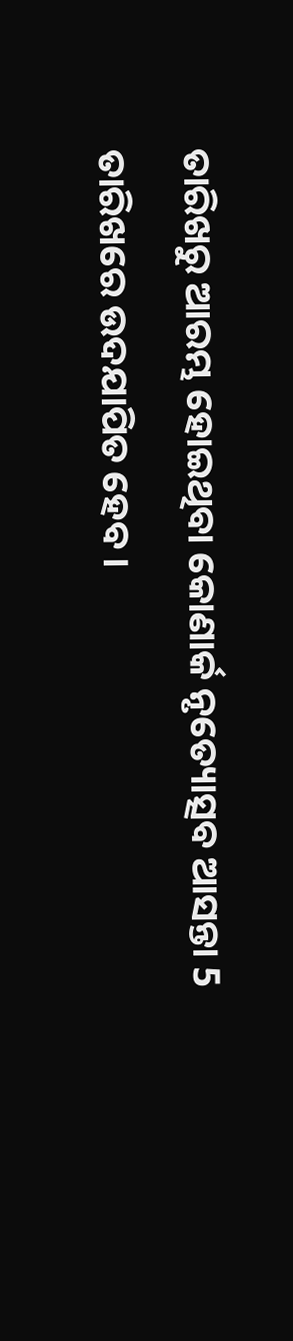ତାରିଖରୁ ଆରମ୍ଭ ହୋଇଥିବା କୋଣାର୍କ ନୃତ୍ୟୋତ୍ସବ ଆସନ୍ତା 5 ତାରିଖରେ ଉଦଯାପିତ ହେବ ।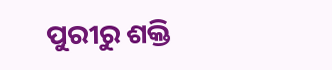ପୁରୀରୁ ଶକ୍ତି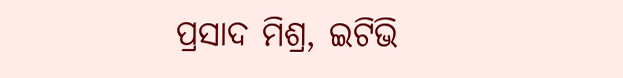ପ୍ରସାଦ ମିଶ୍ର, ଇଟିଭି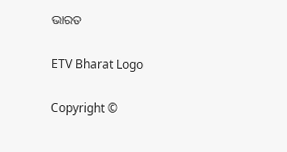ଭାରତ

ETV Bharat Logo

Copyright ©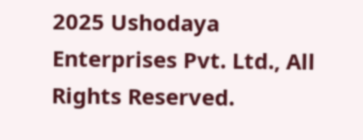2025 Ushodaya Enterprises Pvt. Ltd., All Rights Reserved.